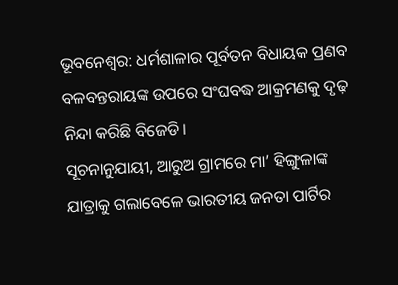ଭୂବନେଶ୍ୱର: ଧର୍ମଶାଳାର ପୂର୍ବତନ ବିଧାୟକ ପ୍ରଣବ ବଳବନ୍ତରାୟଙ୍କ ଉପରେ ସଂଘବଦ୍ଧ ଆକ୍ରମଣକୁ ଦୃଢ଼ ନିନ୍ଦା କରିଛି ବିଜେଡି।
ସୂଚନାନୁଯାୟୀ, ଆରୁଅ ଗ୍ରାମରେ ମା’ ହିଙ୍ଗୁଳାଙ୍କ ଯାତ୍ରାକୁ ଗଲାବେଳେ ଭାରତୀୟ ଜନତା ପାର୍ଟିର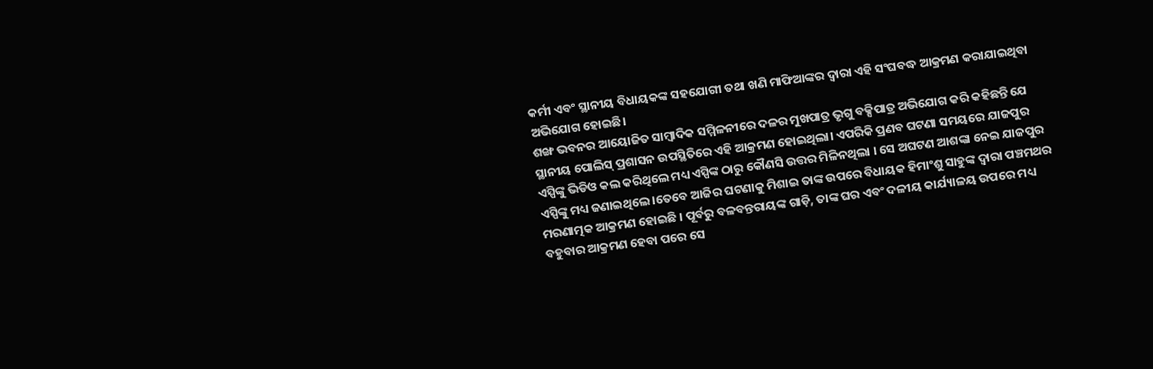କର୍ମୀ ଏବଂ ସ୍ଥାନୀୟ ବିଧାୟକଙ୍କ ସହଯୋଗୀ ତଥା ଖଣି ମାଫିଆଙ୍କର ଦ୍ୱାରା ଏହି ସଂଘବଦ୍ଧ ଆକ୍ରମଣ କରାଯାଇଥିବା ଅଭିଯୋଗ ହୋଇଛି।
ଶଙ୍ଖ ଭବନର ଆୟୋଜିତ ସାମ୍ବାଦିକ ସମ୍ମିଳନୀରେ ଦଳର ମୁଖପାତ୍ର ଭୃଗୁ ବକ୍ସିପାତ୍ର ଅଭିଯୋଗ କରି କହିଛନ୍ତି ଯେ ସ୍ଥାନୀୟ ପୋଲିସ୍ ପ୍ରଶାସନ ଉପସ୍ଥିତିରେ ଏହି ଆକ୍ରମଣ ହୋଇଥିଲା। ଏପରିକି ପ୍ରଣବ ଘଟଣା ସମୟରେ ଯାଜପୁର ଏସ୍ପିଙ୍କୁ ଭିଡିଓ କଲ କରିଥିଲେ ମଧ୍ୟ ଏସ୍ପିଙ୍କ ଠାରୁ କୌଣସି ଉତ୍ତର ମିଳିନଥିଲା । ସେ ଅଘଟଣ ଆଶଙ୍କା ନେଇ ଯାଜପୁର ଏସ୍ପିଙ୍କୁ ମଧ୍ୟ ଜଣାଇଥିଲେ ।ତେବେ ଆଜିର ଘଟଣାକୁ ମିଶାଇ ତାଙ୍କ ଉପରେ ବିଧାୟକ ହିମାଂଶୁ ସାହୁଙ୍କ ଦ୍ୱାରା ପଞ୍ଚମଥର ମରଣାତ୍ମକ ଆକ୍ରମଣ ହୋଇଛି । ପୂର୍ବରୁ ବଳବନ୍ତରାୟଙ୍କ ଗାଡ଼ି, ତାଙ୍କ ଘର ଏବଂ ଦଳୀୟ କାର୍ଯ୍ୟାଳୟ ଉପରେ ମଧ୍ୟ ବହୁବାର ଆକ୍ରମଣ ହେବା ପରେ ସେ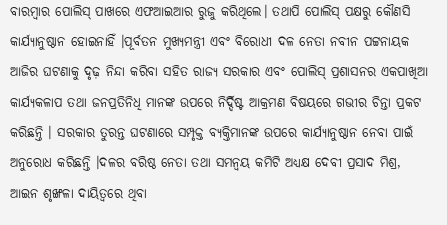ବାରମ୍ବାର ପୋଲିସ୍ ପାଖରେ ଏଫଆଇଆର ରୁଜୁ କରିଥିଲେ। ତଥାପି ପୋଲିସ୍ ପକ୍ଷରୁ କୌଣସି କାର୍ଯ୍ୟାନୁଷ୍ଠାନ ହୋଇନାହିଁ ।ପୂର୍ବତନ ମୁଖ୍ୟମନ୍ତ୍ରୀ ଏବଂ ବିରୋଧୀ ଦଳ ନେତା ନବୀନ ପଟ୍ଟନାୟକ ଆଜିର ଘଟଣାକୁ ଦୃଢ଼ ନିନ୍ଦା କରିବା ସହିତ ରାଜ୍ୟ ସରକାର ଏବଂ ପୋଲିସ୍ ପ୍ରଶାସନର ଏକପାଖିଆ କାର୍ଯ୍ୟକଳାପ ତଥା ଜନପ୍ରତିନିଧି ମାନଙ୍କ ଉପରେ ନିର୍ଦ୍ଦିଷ୍ଟ ଆକ୍ରମଣ ବିଷୟରେ ଗଭୀର ଚିନ୍ତା ପ୍ରକଟ କରିଛନ୍ତି । ସରକାର ତୁରନ୍ତ ଘଟଣାରେ ସମ୍ପୃକ୍ତ ବ୍ୟକ୍ତିମାନଙ୍କ ଉପରେ କାର୍ଯ୍ୟାନୁଷ୍ଠାନ ନେବା ପାଇଁ ଅନୁରୋଧ କରିଛନ୍ତି ।ଦଳର ବରିଷ୍ଠ ନେତା ତଥା ସମନ୍ୱୟ କମିଟି ଅଧ୍ୟକ୍ଷ ଦେବୀ ପ୍ରସାଦ ମିଶ୍ର, ଆଇନ ଶୃଙ୍ଖଳା ଦାୟିତ୍ୱରେ ଥିବା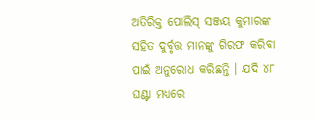ଅତିରିକ୍ତ ପୋଲିସ୍ ସଞ୍ଜୟ କୁମାରଙ୍କ ସହିତ ଦୁର୍ବୃତ୍ତ ମାନଙ୍କୁ ଗିରଫ କରିବା ପାଇଁ ଅନୁରୋଧ କରିଛନ୍ତି । ଯଦି ୪୮ ଘଣ୍ଟା ମଧ୍ୟରେ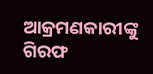ଆକ୍ରମଣକାରୀଙ୍କୁ ଗିରଫ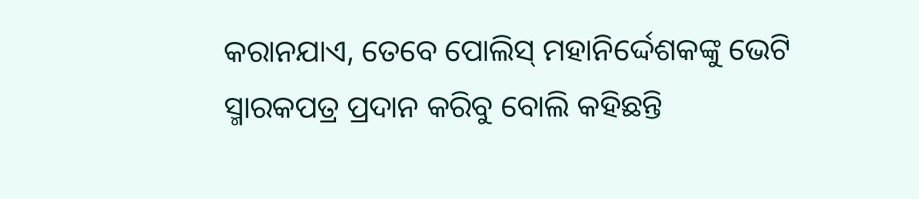କରାନଯାଏ, ତେବେ ପୋଲିସ୍ ମହାନିର୍ଦ୍ଦେଶକଙ୍କୁ ଭେଟି ସ୍ମାରକପତ୍ର ପ୍ରଦାନ କରିବୁ ବୋଲି କହିଛନ୍ତି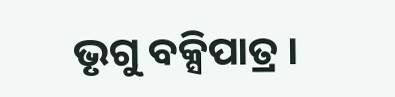ଭୃଗୁ ବକ୍ସିପାତ୍ର ।